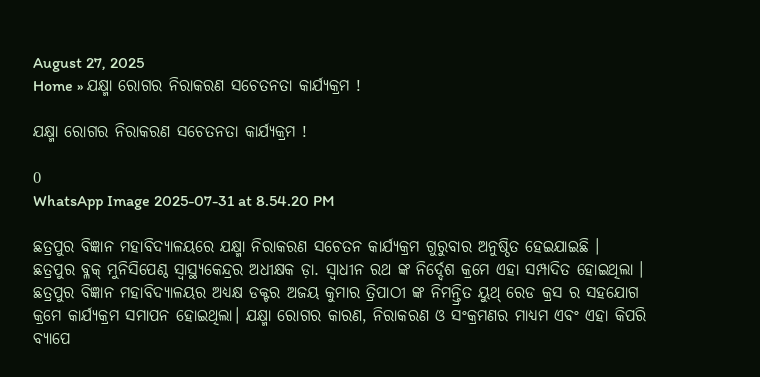August 27, 2025
Home » ଯକ୍ଷ୍ମା ରୋଗର ନିରାକରଣ ସଚେତନତା କାର୍ଯ୍ୟକ୍ରମ !

ଯକ୍ଷ୍ମା ରୋଗର ନିରାକରଣ ସଚେତନତା କାର୍ଯ୍ୟକ୍ରମ !

0
WhatsApp Image 2025-07-31 at 8.54.20 PM

ଛତ୍ରପୁର ବିଜ୍ଞାନ ମହାବିଦ୍ୟାଳୟରେ ଯକ୍ଷ୍ମା ନିରାକରଣ ସଚେତନ କାର୍ଯ୍ୟକ୍ରମ ଗୁରୁବାର ଅନୁଷ୍ଠିତ ହେଇଯାଇଛି ।
ଛତ୍ରପୁର ବ୍ଳକ୍ ମୁନିସିପେଣ୍ଠ ସ୍ଵାସ୍ଥ୍ୟକେନ୍ଦ୍ରର ଅଧୀକ୍ଷକ ଡ଼ା. ସ୍ଵାଧୀନ ରଥ ଙ୍କ ନିର୍ଦ୍ଦେଶ କ୍ରମେ ଏହା ସମ୍ପାଦିତ ହୋଇଥିଲା । ଛତ୍ରପୁର ବିଜ୍ଞାନ ମହାବିଦ୍ୟାଳୟର ଅଧ୍ୟକ୍ଷ ଡକ୍ଟର ଅଜୟ କୁମାର ତ୍ରିପାଠୀ ଙ୍କ ନିମନ୍ତ୍ରିତ ୟୁଥ୍ ରେଡ କ୍ରସ ର ସହଯୋଗ କ୍ରମେ କାର୍ଯ୍ୟକ୍ରମ ସମାପନ ହୋଇଥିଲା। ଯକ୍ଷ୍ମା ରୋଗର କାରଣ, ନିରାକରଣ ଓ ସଂକ୍ରମଣର ମାଧ୍ୟମ ଏବଂ ଏହା କିପରି ବ୍ୟାପେ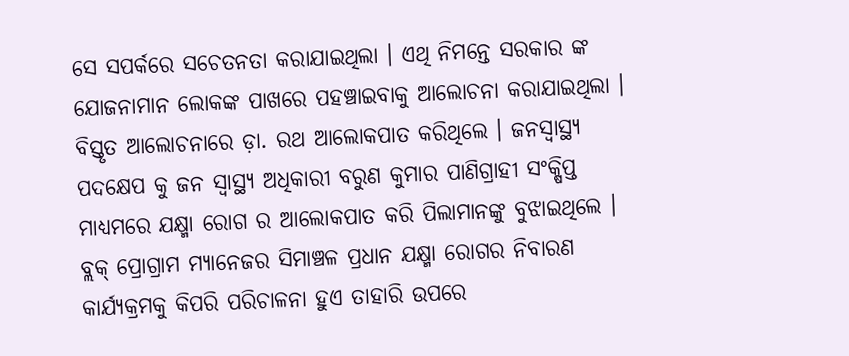ସେ ସପର୍କରେ ସଚେତନତା କରାଯାଇଥିଲା । ଏଥି ନିମନ୍ତେ ସରକାର ଙ୍କ ଯୋଜନାମାନ ଲୋକଙ୍କ ପାଖରେ ପହଞ୍ଚାଇବାକୁ ଆଲୋଚନା କରାଯାଇଥିଲା । ବିସ୍ତୃତ ଆଲୋଚନାରେ ଡ଼ା. ରଥ ଆଲୋକପାତ କରିଥିଲେ । ଜନସ୍ଵାସ୍ଥ୍ୟ ପଦକ୍ଷେପ କୁ ଜନ ସ୍ୱାସ୍ଥ୍ୟ ଅଧିକାରୀ ବରୁଣ କୁମାର ପାଣିଗ୍ରାହୀ ସଂକ୍ଷିପ୍ତ ମାଧ୍ୟମରେ ଯକ୍ଷ୍ମା ରୋଗ ର ଆଲୋକପାତ କରି ପିଲାମାନଙ୍କୁ ବୁଝାଇଥିଲେ ।
ବ୍ଲକ୍ ପ୍ରୋଗ୍ରାମ ମ୍ୟାନେଜର ସିମାଞ୍ଚଳ ପ୍ରଧାନ ଯକ୍ଷ୍ମା ରୋଗର ନିବାରଣ କାର୍ଯ୍ୟକ୍ରମକୁ କିପରି ପରିଚାଳନା ହୁଏ ତାହାରି ଉପରେ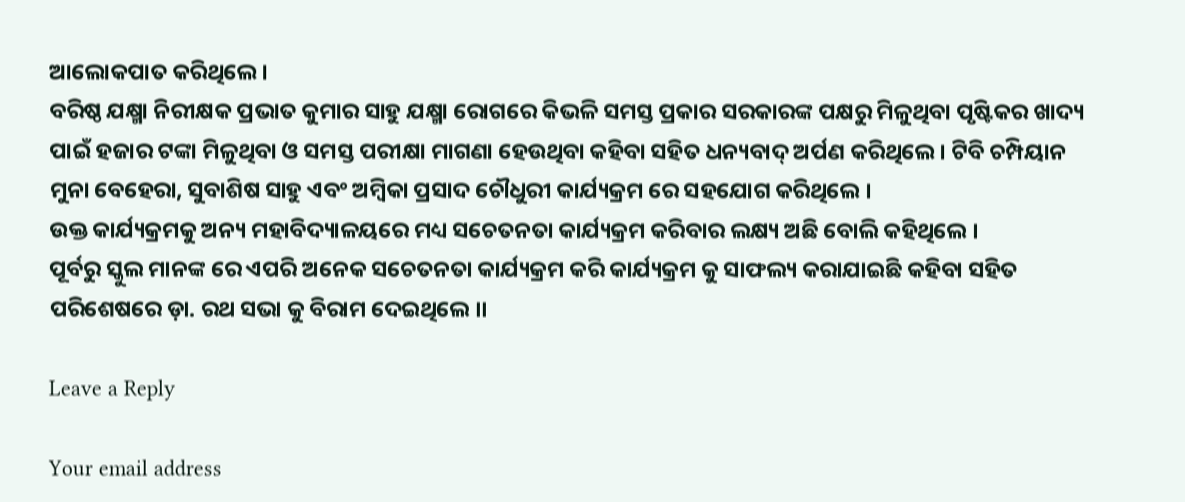ଆଲୋକପାତ କରିଥିଲେ ।
ବରିଷ୍ଠ ଯକ୍ଷ୍ମା ନିରୀକ୍ଷକ ପ୍ରଭାତ କୁମାର ସାହୁ ଯକ୍ଷ୍ମା ରୋଗରେ କିଭଳି ସମସ୍ତ ପ୍ରକାର ସରକାରଙ୍କ ପକ୍ଷରୁ ମିଳୁଥିବା ପୃଷ୍ଟିକର ଖାଦ୍ୟ ପାଇଁ ହଜାର ଟଙ୍କା ମିଳୁଥିବା ଓ ସମସ୍ତ ପରୀକ୍ଷା ମାଗଣା ହେଉଥିବା କହିବା ସହିତ ଧନ୍ୟବାଦ୍ ଅର୍ପଣ କରିଥିଲେ। ଟିବି ଚମ୍ପିୟାନ ମୁନା ବେହେରା, ସୁବାଶିଷ ସାହୁ ଏବଂ ଅମ୍ବିକା ପ୍ରସାଦ ଚୌଧୁରୀ କାର୍ଯ୍ୟକ୍ରମ ରେ ସହଯୋଗ କରିଥିଲେ ।
ଉକ୍ତ କାର୍ଯ୍ୟକ୍ରମକୁ ଅନ୍ୟ ମହାବିଦ୍ୟାଳୟରେ ମଧ୍ୟ ସଚେତନତା କାର୍ଯ୍ୟକ୍ରମ କରିବାର ଲକ୍ଷ୍ୟ ଅଛି ବୋଲି କହିଥିଲେ ।
ପୂର୍ବରୁ ସ୍କୁଲ ମାନଙ୍କ ରେ ଏପରି ଅନେକ ସଚେତନତା କାର୍ଯ୍ୟକ୍ରମ କରି କାର୍ଯ୍ୟକ୍ରମ କୁ ସାଫଲ୍ୟ କରାଯାଇଛି କହିବା ସହିତ ପରିଶେଷରେ ଡ଼ା. ରଥ ସଭା କୁ ବିରାମ ଦେଇଥିଲେ ।।

Leave a Reply

Your email address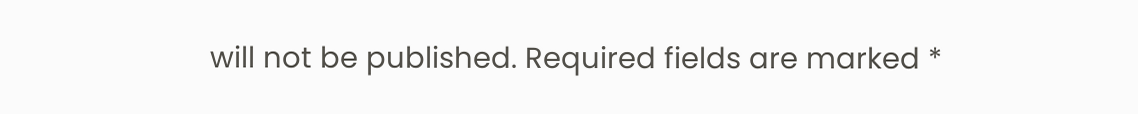will not be published. Required fields are marked *